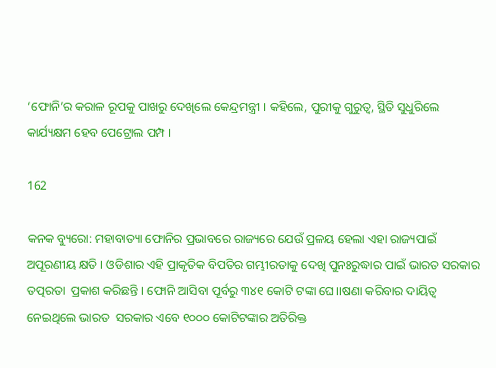‘ଫୋନି’ର କରାଳ ରୂପକୁ ପାଖରୁ ଦେଖିଲେ କେନ୍ଦ୍ରମନ୍ତ୍ରୀ । କହିଲେ, ପୁରୀକୁ ଗୁରୁତ୍ୱ, ସ୍ଥିତି ସୁଧୁରିଲେ କାର୍ଯ୍ୟକ୍ଷମ ହେବ ପେଟ୍ରୋଲ ପମ୍ପ ।

162

କନକ ବ୍ୟୁରୋ: ମହାବାତ୍ୟା ଫୋନିର ପ୍ରଭାବରେ ରାଜ୍ୟରେ ଯେଉଁ ପ୍ରଳୟ ହେଲା ଏହା ରାଜ୍ୟପାଇଁ ଅପୂରଣୀୟ କ୍ଷତି । ଓଡିଶାର ଏହି ପ୍ରାକୃତିକ ବିପତିର ଗମ୍ଭୀରତାକୁ ଦେଖି ପୁନଃରୁଦ୍ଧାର ପାଇଁ ଭାରତ ସରକାର ତତ୍ପରତା  ପ୍ରକାଶ କରିଛନ୍ତି । ଫୋନି ଆସିବା ପୂର୍ବରୁ ୩୪୧ କୋଟି ଟଙ୍କା ଘେ।।ଷଣା କରିବାର ଦାୟିତ୍ୱ ନେଇଥିଲେ ଭାରତ  ସରକାର ଏବେ ୧୦୦୦ କୋଟିଟଙ୍କାର ଅତିରିକ୍ତ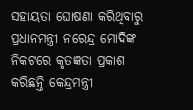ସହାୟତା ଘୋଷଣା କରିଥିବାରୁ ପ୍ରଧାନମନ୍ତ୍ରୀ ନରେନ୍ଦ୍ର ମୋଦିଙ୍କ  ନିକଟରେ କୃତଜ୍ଞତା ପ୍ରକାଶ କରିଛନ୍ତି କେନ୍ଦ୍ରମନ୍ତ୍ରୀ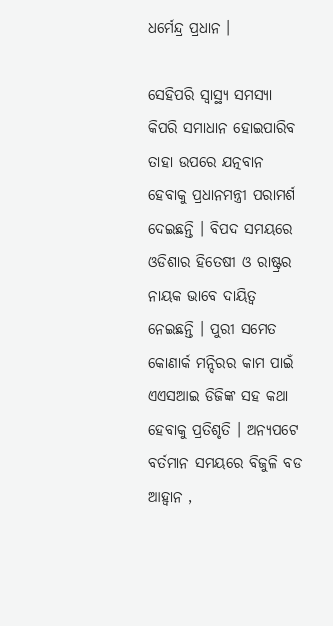ଧର୍ମେନ୍ଦ୍ର ପ୍ରଧାନ ।

ସେହିପରି ସ୍ୱାସ୍ଥ୍ୟ ସମସ୍ୟା କିପରି ସମାଧାନ ହୋଇପାରିବ ତାହା ଉପରେ ଯତ୍ନବାନ ହେବାକୁ ପ୍ରଧାନମନ୍ତ୍ରୀ ପରାମର୍ଶ  ଦେଇଛନ୍ତି । ବିପଦ ସମୟରେ ଓଡିଶାର ହିତେଷୀ ଓ ରାଷ୍ଟ୍ରର ନାୟକ ଭାବେ ଦାୟିତ୍ୱ ନେଇଛନ୍ତି । ପୁରୀ ସମେତ କୋଣାର୍କ ମନ୍ଦିରର କାମ ପାଇଁ ଏଏସଆଇ ଡିଜିଙ୍କ ସହ କଥା ହେବାକୁ ପ୍ରତିଶୃତି । ଅନ୍ୟପଟେ ବର୍ତମାନ ସମୟରେ ବିଜୁଳି ବଡ ଆହ୍ୱାନ ,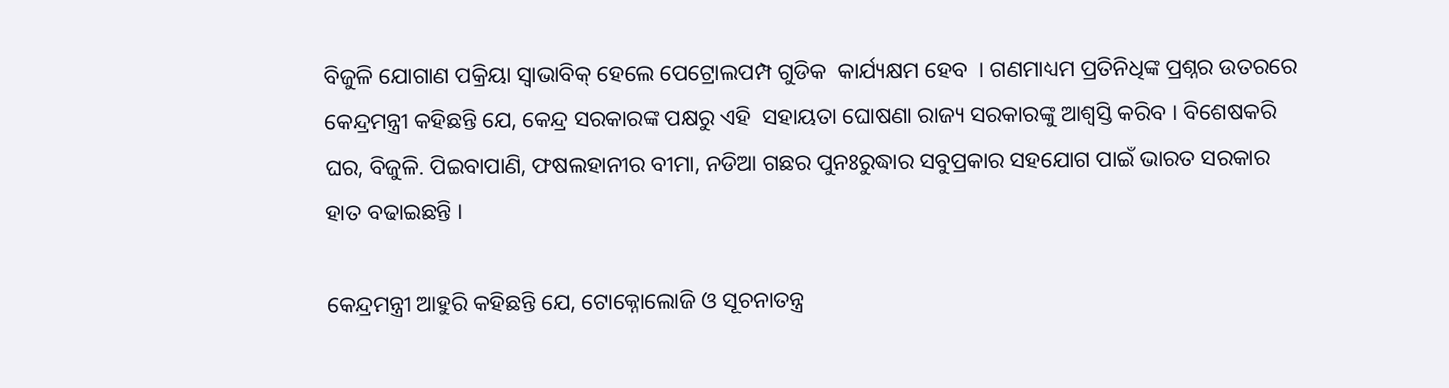ବିଜୁଳି ଯୋଗାଣ ପକ୍ରିୟା ସ୍ୱାଭାବିକ୍ ହେଲେ ପେଟ୍ରୋଲପମ୍ପ ଗୁଡିକ  କାର୍ଯ୍ୟକ୍ଷମ ହେବ  । ଗଣମାଧ୍ୟମ ପ୍ରତିନିଧିଙ୍କ ପ୍ରଶ୍ନର ଉତରରେ କେନ୍ଦ୍ରମନ୍ତ୍ରୀ କହିଛନ୍ତି ଯେ, କେନ୍ଦ୍ର ସରକାରଙ୍କ ପକ୍ଷରୁ ଏହି  ସହାୟତା ଘୋଷଣା ରାଜ୍ୟ ସରକାରଙ୍କୁ ଆଶ୍ୱସ୍ତି କରିବ । ବିଶେଷକରି ଘର, ବିଜୁଳି. ପିଇବାପାଣି, ଫଷଲହାନୀର ବୀମା, ନଡିଆ ଗଛର ପୁନଃରୁଦ୍ଧାର ସବୁପ୍ରକାର ସହଯୋଗ ପାଇଁ ଭାରତ ସରକାର ହାତ ବଢାଇଛନ୍ତି ।

କେନ୍ଦ୍ରମନ୍ତ୍ରୀ ଆହୁରି କହିଛନ୍ତି ଯେ, ଟୋକ୍ନୋଲୋଜି ଓ ସୂଚନାତନ୍ତ୍ର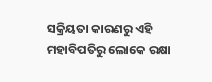ସକ୍ରିୟତା କାରଣରୁ ଏହି ମହାବିପତିରୁ ଲୋକେ ରକ୍ଷା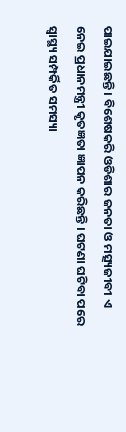ପାଇଯାଇଛନ୍ତି । ବିଶେଷକରି ଓଡିଶାର ଜନତା ଓ ମତ୍ସ୍ୟଜୀବୀ ଏ ନେଇ ପ୍ରଧାନମନ୍ତ୍ରୀ କୃତଜ୍ଞତା ଜ୍ଞାପନ କରିଛନ୍ତି । ଘଟଣା ଘଟିବା ପରେ ସ୍ୱାସ୍ଥ୍ୟ ସମ୍ପର୍କିତ ସମସ୍ୟା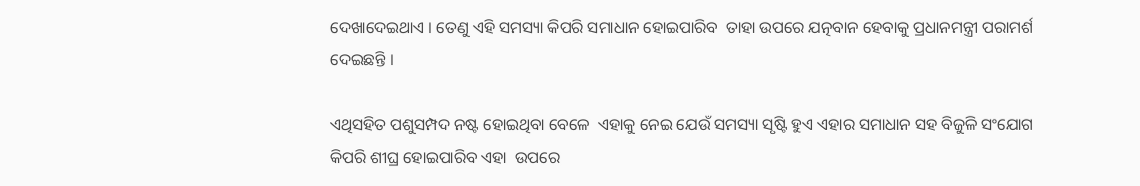ଦେଖାଦେଇଥାଏ । ତେଣୁ ଏହି ସମସ୍ୟା କିପରି ସମାଧାନ ହୋଇପାରିବ  ତାହା ଉପରେ ଯତ୍ନବାନ ହେବାକୁ ପ୍ରଧାନମନ୍ତ୍ରୀ ପରାମର୍ଶ ଦେଇଛନ୍ତି ।

ଏଥିସହିତ ପଶୁସମ୍ପଦ ନଷ୍ଟ ହୋଇଥିବା ବେଳେ  ଏହାକୁ ନେଇ ଯେଉଁ ସମସ୍ୟା ସୃଷ୍ଟି ହୁଏ ଏହାର ସମାଧାନ ସହ ବିଜୁଳି ସଂଯୋଗ କିପରି ଶୀଘ୍ର ହୋଇପାରିବ ଏହା  ଉପରେ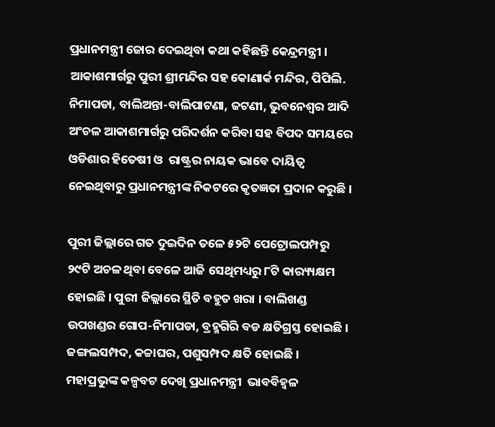ପ୍ରଧାନମନ୍ତ୍ରୀ ଜୋର ଦେଇଥିବା କଥା କହିଛନ୍ତି କେନ୍ଦ୍ରମନ୍ତ୍ରୀ । ଆକାଶମାର୍ଗରୁ ପୁରୀ ଶ୍ରୀମନ୍ଦିର ସହ କୋଣାର୍କ ମନ୍ଦିର, ପିପିଲି. ନିମାପଡା, ବାଲିଅନ୍ତା-ବାଲିପାଟଣା, ଜଟଣୀ, ଭୁବନେଶ୍ୱର ଆଦି ଅଂଚଳ ଆକାଶମାର୍ଗରୁ ପରିଦର୍ଶନ କରିବା ସହ ବିପଦ ସମୟରେ ଓଡିଶାର ହିତେଷୀ ଓ  ରାଷ୍ଟ୍ରର ନାୟକ ଭାବେ ଦାୟିତ୍ୱ ନେଇଥିବାରୁ ପ୍ରଧାନମନ୍ତ୍ରୀଙ୍କ ନିକଟରେ କୃତଜ୍ଞତା ପ୍ରଦାନ କରୁଛି ।

ପୁରୀ ଜିଲ୍ଲାରେ ଗତ ଦୁଇଦିନ ତଳେ ୫୨ଟି ପେଟ୍ରୋଲପମ୍ପରୁ ୨୯ଟି ଅଚଳ ଥିବା ବେଳେ ଆଜି ସେଥିମଧ୍ୟରୁ ୮ଟି କାର‌୍ୟ୍ୟକ୍ଷମ ହୋଇଛି । ପୁରୀ ଜିଲ୍ଲାରେ ସ୍ଥିତି ବହୁତ ଖରା । ବାଲିଖଣ୍ଡ ଉପଖଣ୍ଡର ଗୋପ-ନିମାପଡା, ବ୍ରହ୍ମଗିରି ବଡ କ୍ଷତିଗ୍ରସ୍ତ ହୋଇଛି । ଜଙ୍ଗଲସମ୍ପଦ, କଚ୍ଚାଘର, ପଶୁସମ୍ପଦ କ୍ଷତି ହୋଇଛି । ମହାପ୍ରଭୁଙ୍କ କଳ୍ପବଟ ଦେଖି ପ୍ରଧାନମନ୍ତ୍ରୀ  ଭାବବିହ୍ୱଳ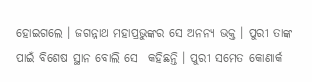ହୋଇଗଲେ । ଜଗନ୍ନାଥ ମହାପ୍ରଭୁଙ୍କର ସେ ଅନନ୍ୟ ଭକ୍ତ । ପୁରୀ ତାଙ୍କ ପାଇଁ ବିଶେଷ ସ୍ଥାନ ବୋଲି ସେ  କହିଛନ୍ତି । ପୁରୀ ସମେତ କୋଣାର୍କ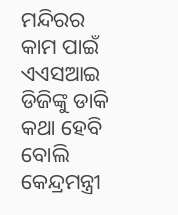ମନ୍ଦିରର କାମ ପାଇଁ ଏଏସଆଇ ଡିଜିଙ୍କୁ ଡାକି କଥା ହେବି ବୋଲି କେନ୍ଦ୍ରମନ୍ତ୍ରୀ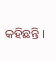କହିଛନ୍ତି ।